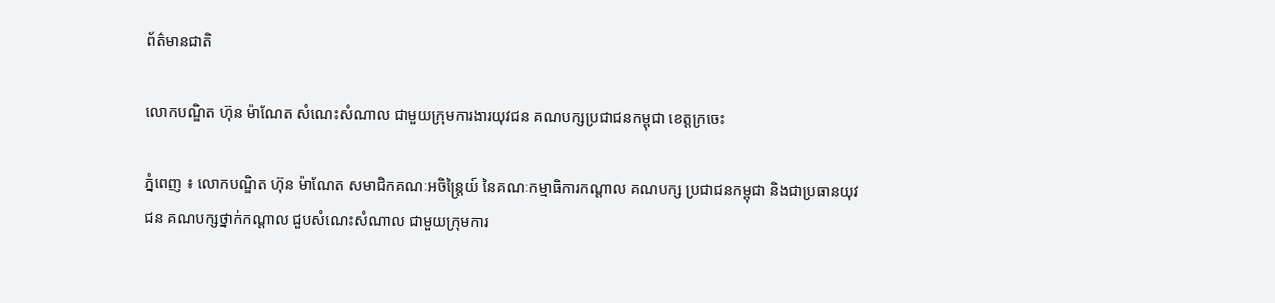ព័ត៌មានជាតិ

លោកបណ្ឌិត ហ៊ុន ម៉ាណែត សំណេះសំណាល ជាមួយក្រុមការងារយុវជន គណបក្សប្រជាជនកម្ពុជា ខេត្តក្រចេះ

ភ្នំពេញ ៖ លោកបណ្ឌិត ហ៊ុន ម៉ាណែត សមាជិកគណៈអចិន្ត្រៃយ៍ នៃគណៈកម្មាធិការកណ្តាល គណបក្ស ប្រជាជនកម្ពុជា និងជាប្រធានយុវជន គណបក្សថ្នាក់កណ្តាល ជួបសំណេះសំណាល ជាមួយក្រុមការ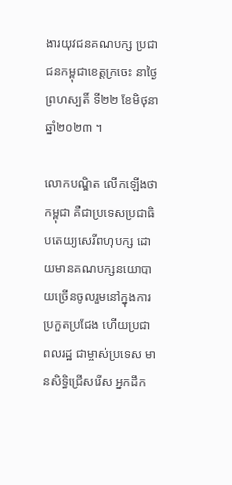ងារយុវជនគណបក្ស ប្រជាជនកម្ពុជាខេត្តក្រចេះ នាថ្ងៃព្រហស្បតិ៍ ទី២២ ខែមិថុនា ឆ្នាំ២០២៣ ។

លោកបណ្ឌិត លើកឡើងថា កម្ពុជា គឺជាប្រទេសប្រជាធិបតេយ្យសេរីពហុបក្ស ដោយមានគណបក្សនយោបាយច្រើនចូលរួមនៅក្នុងការប្រកួតប្រជែង ហើយប្រជាពលរដ្ឋ ជាម្ចាស់ប្រទេស មានសិទ្ធិជ្រើសរើស អ្នកដឹក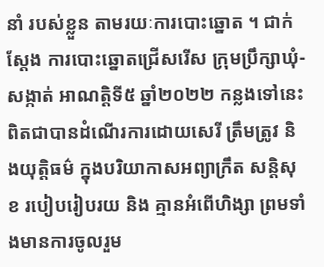នាំ របស់ខ្លួន តាមរយៈការបោះឆ្នោត ។ ជាក់ស្តែង ការបោះឆ្នោតជ្រើសរើស ក្រុមប្រឹក្សាឃុំ-សង្កាត់ អាណត្តិទី៥ ឆ្នាំ២០២២ កន្លងទៅនេះ ពិតជាបានដំណើរការដោយសេរី ត្រឹមត្រូវ និងយុត្តិធម៌ ក្នុងបរិយាកាសអព្យាក្រឹត សន្តិសុខ របៀបរៀបរយ និង គ្មានអំពើហិង្សា ព្រមទាំងមានការចូលរួម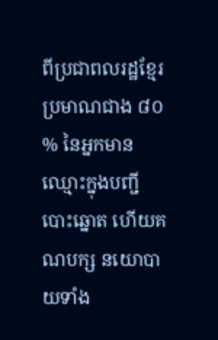ពីប្រជាពលរដ្ឋខ្មែរប្រមាណជាង ៨០ % នៃអ្នកមានឈ្មោះក្នុងបញ្ជីបោះឆ្នោត ហើយគណបក្ស នយោបាយទាំង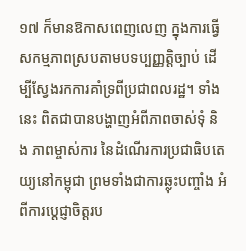១៧ ក៏មានឱកាសពេញលេញ ក្នុងការធ្វើសកម្មភាពស្របតាមបទប្បញ្ញត្តិច្បាប់ ដើម្បីស្វែងរកការគាំទ្រពីប្រជាពលរដ្ឋ។ ទាំងនេះ ពិតជាបានបង្ហាញអំពីភាពចាស់ទុំ និង ភាពម្ចាស់ការ នៃដំណើរការប្រជាធិបតេយ្យនៅកម្ពុជា ព្រមទាំងជាការឆ្លុះបញ្ចាំង អំពីការប្តេជ្ញាចិត្តរប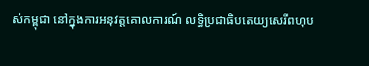ស់កម្ពុជា នៅក្នុងការអនុវត្តគោលការណ៍ លទ្ធិប្រជាធិបតេយ្យសេរីពហុប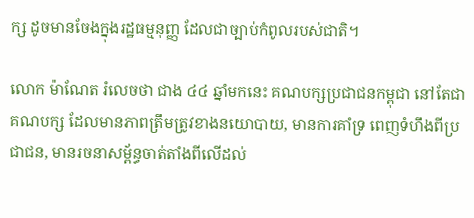ក្ស ដូចមានចែងក្នុងរដ្ឋធម្មនុញ្ញ ដែលជាច្បាប់កំពូលរបស់ជាតិ។

លោក ម៉ាណែត រំលេចថា ជាង ៤៤ ឆ្នាំមកនេះ គណបក្សប្រជាជនកម្ពុជា នៅតែជាគណបក្ស ដែលមានភាពត្រឹមត្រូវខាងនយោបាយ, មានការគាំទ្រ ពេញទំហឹងពីប្រជាជន, មានរចនាសម្ព័ន្ធចាត់តាំងពីលើដល់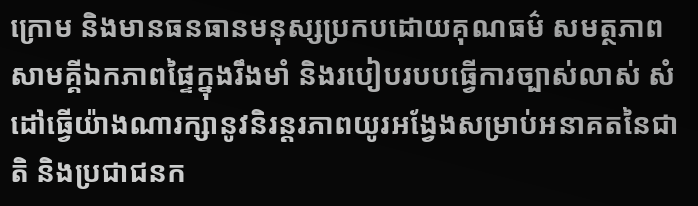ក្រោម និងមានធនធានមនុស្សប្រកបដោយគុណធម៌ សមត្ថភាព សាមគ្គីឯកភាពផ្ទៃក្នុងរឹងមាំ និងរបៀបរបបធ្វើការច្បាស់លាស់ សំដៅធ្វើយ៉ាងណារក្សានូវនិរន្តរភាពយូរអង្វែងសម្រាប់អនាគតនៃជាតិ និងប្រជាជនក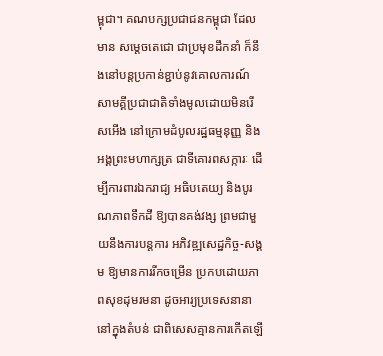ម្ពុជា។ គណបក្សប្រជាជនកម្ពុជា ដែលមាន សម្តេចតេជោ ជាប្រមុខដឹកនាំ ក៏នឹងនៅបន្តប្រកាន់ខ្ជាប់នូវគោលការណ៍សាមគ្គីប្រជាជាតិទាំងមូលដោយមិនរើសអើង នៅក្រោមដំបូលរដ្ឋធម្មនុញ្ញ និងអង្គព្រះមហាក្សត្រ ជាទីគោរពសក្ការៈ ដើម្បីការពារឯករាជ្យ អធិបតេយ្យ និងបូរណភាពទឹកដី ឱ្យបានគង់វង្ស ព្រមជាមួយនឹងការបន្តការ អភិវឌ្ឍសេដ្ឋកិច្ច-សង្គម ឱ្យមានការរីកចម្រើន ប្រកបដោយភាពសុខដុមរមនា ដូចអារ្យប្រទេសនានា នៅក្នុងតំបន់ ជាពិសេសគ្មានការកើតឡើ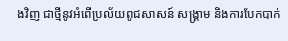ងវិញ ជាថ្មីនូវអំពើប្រល័យពូជសាសន៍ សង្គ្រាម និងការបែកបាក់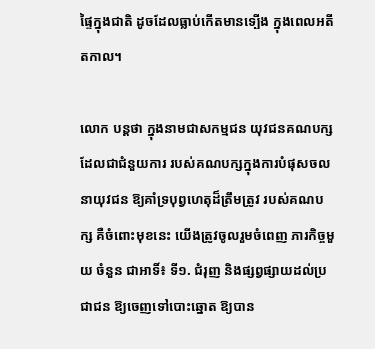ផ្ទៃក្នុងជាតិ ដូចដែលធ្លាប់កើតមានទ្បើង ក្នុងពេលអតីតកាល។

លោក បន្តថា ក្នុងនាមជាសកម្មជន យុវជនគណបក្ស ដែលជាជំនួយការ របស់គណបក្សក្នុងការបំផុសចលនាយុវជន ឱ្យគាំទ្របុព្វហេតុដ៏ត្រឹមត្រូវ របស់គណបក្ស គឺចំពោះមុខនេះ យើងត្រូវចូលរួមចំពេញ ភារកិច្ចមួយ ចំនួន ជាអាទិ៍៖ ទី១. ជំរុញ និងផ្សព្វផ្សាយដល់ប្រជាជន ឱ្យចេញទៅបោះឆ្នោត ឱ្យបាន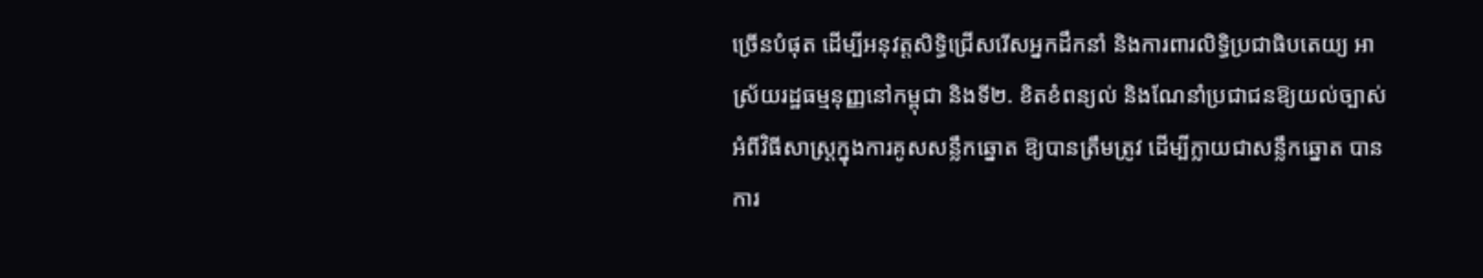ច្រើនបំផុត ដើម្បីអនុវត្តសិទ្ធិជ្រើសរើសអ្នកដឹកនាំ និងការពារលិទ្ធិប្រជាធិបតេយ្យ អាស្រ័យរដ្ឋធម្មនុញ្ញនៅកម្ពុជា និងទី២. ខិតខំពន្យល់ និងណែនាំប្រជាជនឱ្យយល់ច្បាស់ អំពីវិធីសាស្ត្រក្នុងការគូសសន្លឹកឆ្នោត ឱ្យបានត្រឹមត្រូវ ដើម្បីក្លាយជាសន្លឹកឆ្នោត បានការ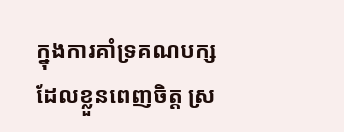ក្នុងការគាំទ្រគណបក្ស ដែលខ្លួនពេញចិត្ត ស្រ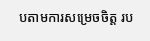បតាមការសម្រេចចិត្ត រប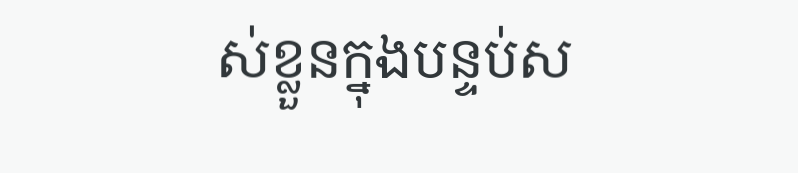ស់ខ្លួនក្នុងបន្ទប់ស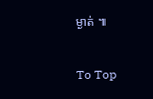ម្ងាត់ ៕

To Top